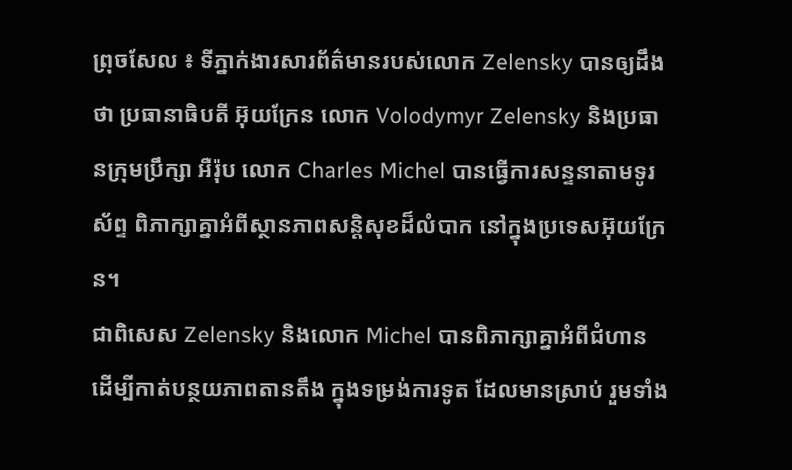ព្រុចសែល ៖ ទីភ្នាក់ងារសារព័ត៌មានរបស់លោក Zelensky បានឲ្យដឹងថា ប្រធានាធិបតី អ៊ុយក្រែន លោក Volodymyr Zelensky និងប្រធានក្រុមប្រឹក្សា អឺរ៉ុប លោក Charles Michel បានធ្វើការសន្ទនាតាមទូរស័ព្ទ ពិភាក្សាគ្នាអំពីស្ថានភាពសន្តិសុខដ៏លំបាក នៅក្នុងប្រទេសអ៊ុយក្រែន។
ជាពិសេស Zelensky និងលោក Michel បានពិភាក្សាគ្នាអំពីជំហាន ដើម្បីកាត់បន្ថយភាពតានតឹង ក្នុងទម្រង់ការទូត ដែលមានស្រាប់ រួមទាំង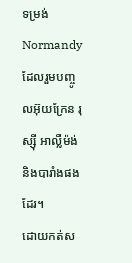ទម្រង់ Normandy ដែលរួមបញ្ចូលអ៊ុយក្រែន រុស្ស៊ី អាល្លឺម៉ង់ និងបារាំងផងដែរ។
ដោយកត់ស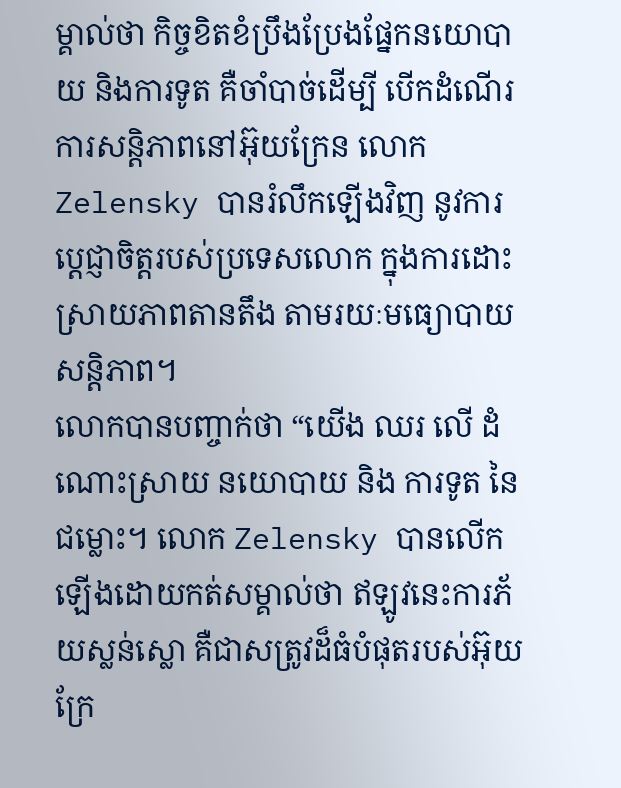ម្គាល់ថា កិច្ចខិតខំប្រឹងប្រែងផ្នែកនយោបាយ និងការទូត គឺចាំបាច់ដើម្បី បើកដំណើរការសន្តិភាពនៅអ៊ុយក្រែន លោក Zelensky បានរំលឹកឡើងវិញ នូវការប្តេជ្ញាចិត្តរបស់ប្រទេសលោក ក្នុងការដោះស្រាយភាពតានតឹង តាមរយៈមធ្យោបាយសន្តិភាព។
លោកបានបញ្ចាក់ថា “យើង ឈរ លើ ដំណោះស្រាយ នយោបាយ និង ការទូត នៃ ជម្លោះ។ លោក Zelensky បានលើកឡើងដោយកត់សម្គាល់ថា ឥឡូវនេះការភ័យស្លន់ស្លោ គឺជាសត្រូវដ៏ធំបំផុតរបស់អ៊ុយក្រែ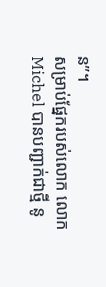ន”។
សម្រាប់ផ្នែករបស់លោក លោក Michel បានបញ្ជាក់ជាថ្មី នូ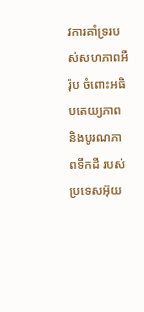វការគាំទ្ររបស់សហភាពអឺរ៉ុប ចំពោះអធិបតេយ្យភាព និងបូរណភាពទឹកដី របស់ប្រទេសអ៊ុយ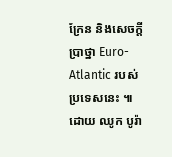ក្រែន និងសេចក្តីប្រាថ្នា Euro-Atlantic របស់ប្រទេសនេះ ៕
ដោយ ឈូក បូរ៉ា